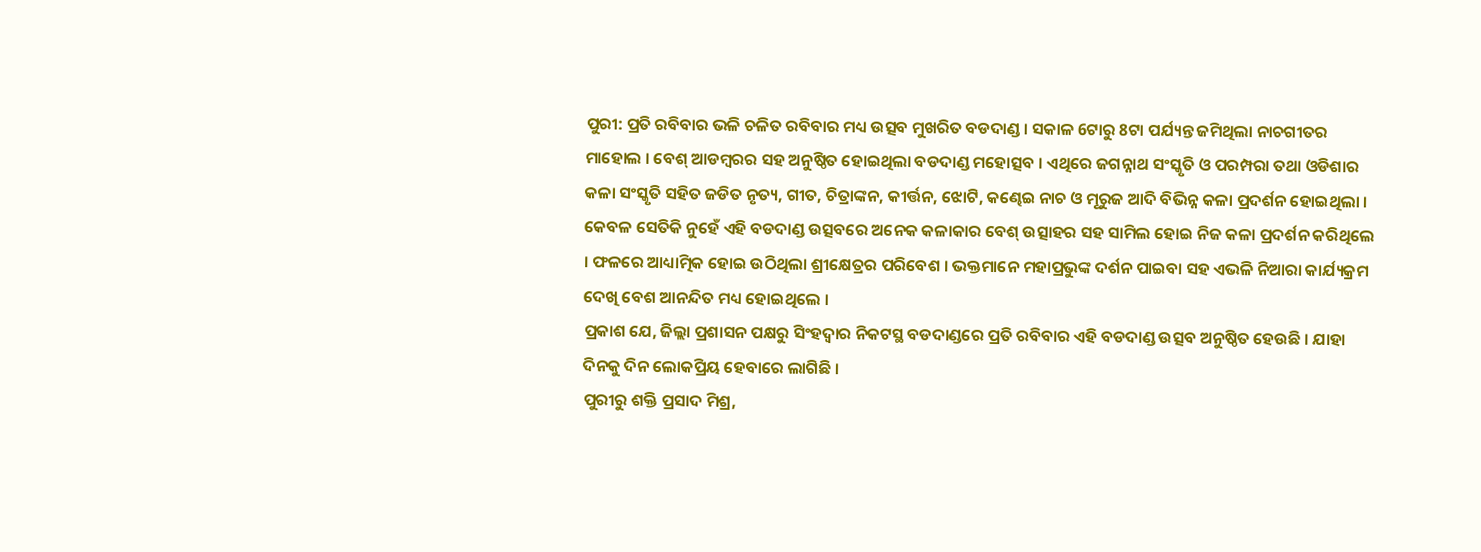ପୁରୀ: ପ୍ରତି ରବିବାର ଭଳି ଚଳିତ ରବିବାର ମଧ୍ୟ ଉତ୍ସବ ମୁଖରିତ ବଡଦାଣ୍ଡ । ସକାଳ 6ଟାରୁ 8ଟା ପର୍ଯ୍ୟନ୍ତ ଜମିଥିଲା ନାଚଗୀତର ମାହୋଲ । ବେଶ୍ ଆଡମ୍ବରର ସହ ଅନୁଷ୍ଠିତ ହୋଇଥିଲା ବଡଦାଣ୍ଡ ମହୋତ୍ସବ । ଏଥିରେ ଜଗନ୍ନାଥ ସଂସ୍କୃତି ଓ ପରମ୍ପରା ତଥା ଓଡିଶାର କଳା ସଂସ୍କୃତି ସହିତ ଜଡିତ ନୃତ୍ୟ, ଗୀତ, ଚିତ୍ରାଙ୍କନ, କୀର୍ତ୍ତନ, ଝୋଟି, କଣ୍ଢେଇ ନାଚ ଓ ମୂରୁଜ ଆଦି ବିଭିନ୍ନ କଳା ପ୍ରଦର୍ଶନ ହୋଇଥିଲା ।
କେବଳ ସେତିକି ନୁହେଁ ଏହି ବଡଦାଣ୍ଡ ଉତ୍ସବରେ ଅନେକ କଳାକାର ବେଶ୍ ଉତ୍ସାହର ସହ ସାମିଲ ହୋଇ ନିଜ କଳା ପ୍ରଦର୍ଶନ କରିଥିଲେ । ଫଳରେ ଆଧ୍ୟାତ୍ମିକ ହୋଇ ଉଠିଥିଲା ଶ୍ରୀକ୍ଷେତ୍ରର ପରିବେଶ । ଭକ୍ତମାନେ ମହାପ୍ରଭୁଙ୍କ ଦର୍ଶନ ପାଇବା ସହ ଏଭଳି ନିଆରା କାର୍ଯ୍ୟକ୍ରମ ଦେଖି ବେଶ ଆନନ୍ଦିତ ମଧ୍ୟ ହୋଇଥିଲେ ।
ପ୍ରକାଶ ଯେ, ଜିଲ୍ଲା ପ୍ରଶାସନ ପକ୍ଷରୁ ସିଂହଦ୍ବାର ନିକଟସ୍ଥ ବଡଦାଣ୍ଡରେ ପ୍ରତି ରବିବାର ଏହି ବଡଦାଣ୍ଡ ଉତ୍ସବ ଅନୁଷ୍ଠିତ ହେଉଛି । ଯାହା ଦିନକୁ ଦିନ ଲୋକପ୍ରିୟ ହେବାରେ ଲାଗିଛି ।
ପୁରୀରୁ ଶକ୍ତି ପ୍ରସାଦ ମିଶ୍ର,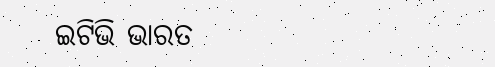ଇଟିଭି ଭାରତ